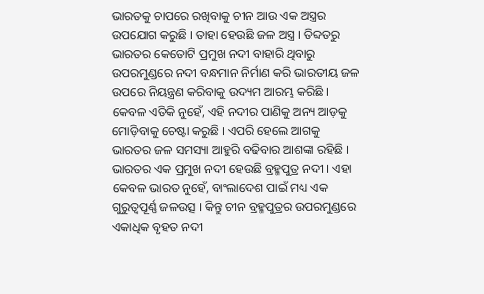ଭାରତକୁ ଚାପରେ ରଖିବାକୁ ଚୀନ ଆଉ ଏକ ଅସ୍ତ୍ରର ଉପଯୋଗ କରୁଛି । ତାହା ହେଉଛି ଜଳ ଅସ୍ତ୍ର । ତିବ୍ଦତରୁ ଭାରତର କେତୋଟି ପ୍ରମୁଖ ନଦୀ ବାହାରି ଥିବାରୁ ଉପରମୁଣ୍ଡରେ ନଦୀ ବନ୍ଧମାନ ନିର୍ମାଣ କରି ଭାରତୀୟ ଜଳ ଉପରେ ନିୟନ୍ତ୍ରଣ କରିବାକୁ ଉଦ୍ୟମ ଆରମ୍ଭ କରିଛି । କେବଳ ଏତିକି ନୁହେଁ, ଏହି ନଦୀର ପାଣିକୁ ଅନ୍ୟ ଆଡ଼କୁ ମୋଡ଼ିବାକୁ ଚେଷ୍ଟା କରୁଛି । ଏପରି ହେଲେ ଆଗକୁ ଭାରତର ଜଳ ସମସ୍ୟା ଆହୁରି ବଢିବାର ଆଶଙ୍କା ରହିଛି ।
ଭାରତର ଏକ ପ୍ରମୁଖ ନଦୀ ହେଉଛି ବ୍ରହ୍ମପୁତ୍ର ନଦୀ । ଏହା କେବଳ ଭାରତ ନୁହେଁ, ବାଂଲାଦେଶ ପାଇଁ ମଧ୍ୟ ଏକ ଗୁରୁତ୍ୱପୂର୍ଣ୍ଣ ଜଳଉତ୍ସ । କିନ୍ତୁ ଚୀନ ବ୍ରହ୍ମପୁତ୍ରର ଉପରମୁଣ୍ଡରେ ଏକାଧିକ ବୃହତ ନଦୀ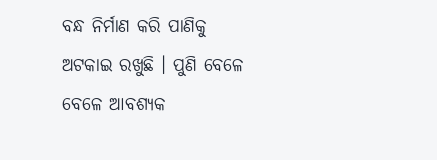ବନ୍ଧ ନିର୍ମାଣ କରି ପାଣିକୁ ଅଟକାଇ ରଖୁଛି । ପୁଣି ବେଳେ ବେଳେ ଆବଶ୍ୟକ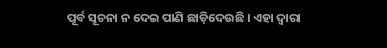ପୂର୍ବ ସୂଚନା ନ ଦେଇ ପାଣି ଛାଡ଼ିଦେଉଛି । ଏହା ଦ୍ୱାରା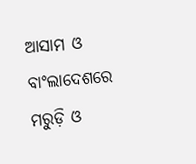ଆସାମ ଓ ବାଂଲାଦେଶରେ ମରୁଡ଼ି ଓ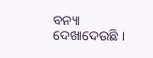ବନ୍ୟା ଦେଖାଦେଉଛି ।